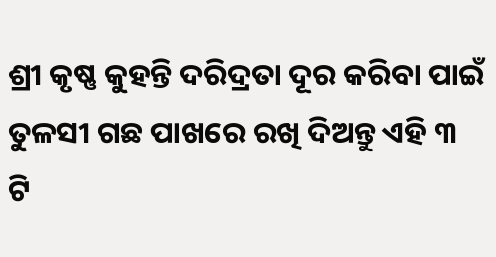ଶ୍ରୀ କୃଷ୍ଣ କୁହନ୍ତି ଦରିଦ୍ରତା ଦୂର କରିବା ପାଇଁ ତୁଳସୀ ଗଛ ପାଖରେ ରଖି ଦିଅନ୍ତୁ ଏହି ୩ ଟି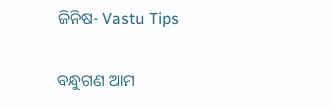ଜିନିଷ- Vastu Tips

ବନ୍ଧୁଗଣ ଆମ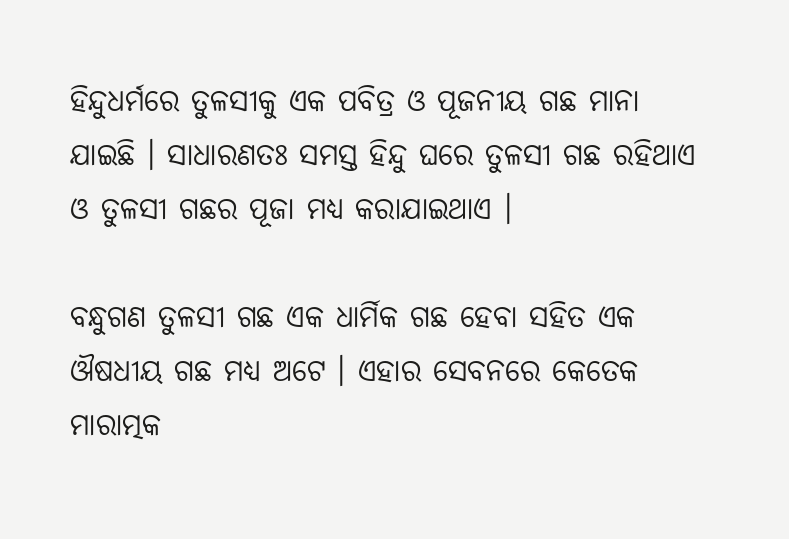ହିନ୍ଦୁଧର୍ମରେ ତୁଳସୀକୁ ଏକ ପବିତ୍ର ଓ ପୂଜନୀୟ ଗଛ ମାନା ଯାଇଛି । ସାଧାରଣତଃ ସମସ୍ତ ହିନ୍ଦୁ ଘରେ ତୁଳସୀ ଗଛ ରହିଥାଏ ଓ ତୁଳସୀ ଗଛର ପୂଜା ମଧ୍ୟ କରାଯାଇଥାଏ ।

ବନ୍ଧୁଗଣ ତୁଳସୀ ଗଛ ଏକ ଧାର୍ମିକ ଗଛ ହେବା ସହିତ ଏକ ଔଷଧୀୟ ଗଛ ମଧ୍ୟ ଅଟେ । ଏହାର ସେବନରେ କେତେକ ମାରାତ୍ମକ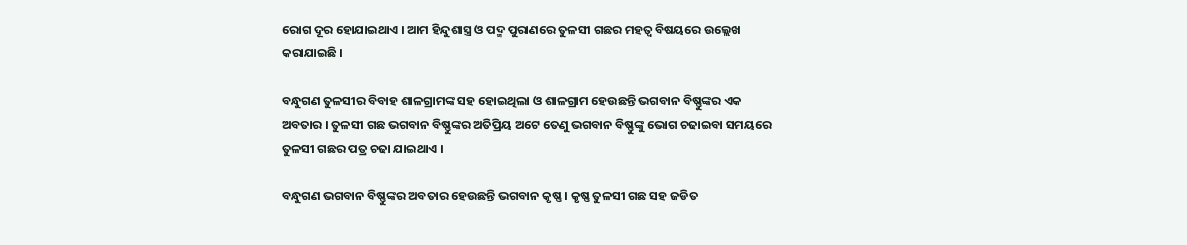ରୋଗ ଦୂର ହୋଯାଇଥାଏ । ଆମ ହିନ୍ଦୁଶାସ୍ତ୍ର ଓ ପଦ୍ମ ପୁରାଣରେ ତୁଳସୀ ଗଛର ମହତ୍ଵ ବିଷୟରେ ଉଲ୍ଲେଖ କରାଯାଇଛି ।

ବନ୍ଧୁଗଣ ତୁଳସୀର ବିବାହ ଶାଳଗ୍ରାମଙ୍କ ସହ ହୋଇଥିଲା ଓ ଶାଳଗ୍ରାମ ହେଉଛନ୍ତି ଭଗବାନ ବିଷ୍ଣୁଙ୍କର ଏକ ଅବତାର । ତୁଳସୀ ଗଛ ଭଗବାନ ବିଷ୍ଣୁଙ୍କର ଅତିପ୍ରିୟ ଅଟେ ତେଣୁ ଭଗବାନ ବିଷ୍ଣୁଙ୍କୁ ଭୋଗ ଚଢାଇବା ସମୟରେ ତୁଳସୀ ଗଛର ପତ୍ର ଚଢା ଯାଇଥାଏ ।

ବନ୍ଧୁଗଣ ଭଗବାନ ବିଷ୍ଣୁଙ୍କର ଅବତାର ହେଉଛନ୍ତି ଭଗବାନ କୃଷ୍ଣ । କୃଷ୍ଣ ତୁଳସୀ ଗଛ ସହ ଜଡିତ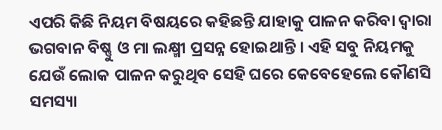ଏପରି କିଛି ନିୟମ ବିଷୟରେ କହିଛନ୍ତି ଯାହାକୁ ପାଳନ କରିବା ଦ୍ଵାରା ଭଗବାନ ବିଷ୍ଣୁ ଓ ମା ଲକ୍ଷ୍ମୀ ପ୍ରସନ୍ନ ହୋଇଥାନ୍ତି । ଏହି ସବୁ ନିୟମକୁ ଯେଉଁ ଲୋକ ପାଳନ କରୁଥିବ ସେହି ଘରେ କେବେହେଲେ କୌଣସି ସମସ୍ୟା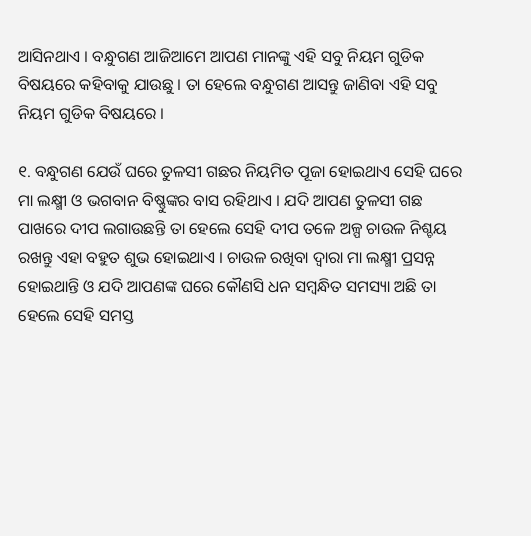ଆସିନଥାଏ । ବନ୍ଧୁଗଣ ଆଜିଆମେ ଆପଣ ମାନଙ୍କୁ ଏହି ସବୁ ନିୟମ ଗୁଡିକ ବିଷୟରେ କହିବାକୁ ଯାଉଛୁ । ତା ହେଲେ ବନ୍ଧୁଗଣ ଆସନ୍ତୁ ଜାଣିବା ଏହି ସବୁ ନିୟମ ଗୁଡିକ ବିଷୟରେ ।

୧. ବନ୍ଧୁଗଣ ଯେଉଁ ଘରେ ତୁଳସୀ ଗଛର ନିୟମିତ ପୂଜା ହୋଇଥାଏ ସେହି ଘରେ ମା ଲକ୍ଷ୍ମୀ ଓ ଭଗବାନ ବିଷ୍ଣୁଙ୍କର ବାସ ରହିଥାଏ । ଯଦି ଆପଣ ତୁଳସୀ ଗଛ ପାଖରେ ଦୀପ ଲଗାଉଛନ୍ତି ତା ହେଲେ ସେହି ଦୀପ ତଳେ ଅଳ୍ପ ଚାଉଳ ନିଶ୍ଚୟ ରଖନ୍ତୁ ଏହା ବହୁତ ଶୁଭ ହୋଇଥାଏ । ଚାଉଳ ରଖିବା ଦ୍ଵାରା ମା ଲକ୍ଷ୍ମୀ ପ୍ରସନ୍ନ ହୋଇଥାନ୍ତି ଓ ଯଦି ଆପଣଙ୍କ ଘରେ କୌଣସି ଧନ ସମ୍ବନ୍ଧିତ ସମସ୍ୟା ଅଛି ତା ହେଲେ ସେହି ସମସ୍ତ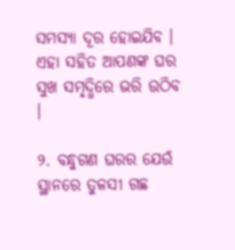ସମସ୍ଯା ଦୂର ହୋଇଯିବ । ଏହା ସହିତ ଆପଣଙ୍କ ଘର ସୁଖ ସମୃଦ୍ଧିରେ ଭରି ଉଠିବ ।

୨. ବନ୍ଧୁଗଣ ଘରର ଯେଉଁ ସ୍ଥାନରେ ତୁଳସୀ ଗଛ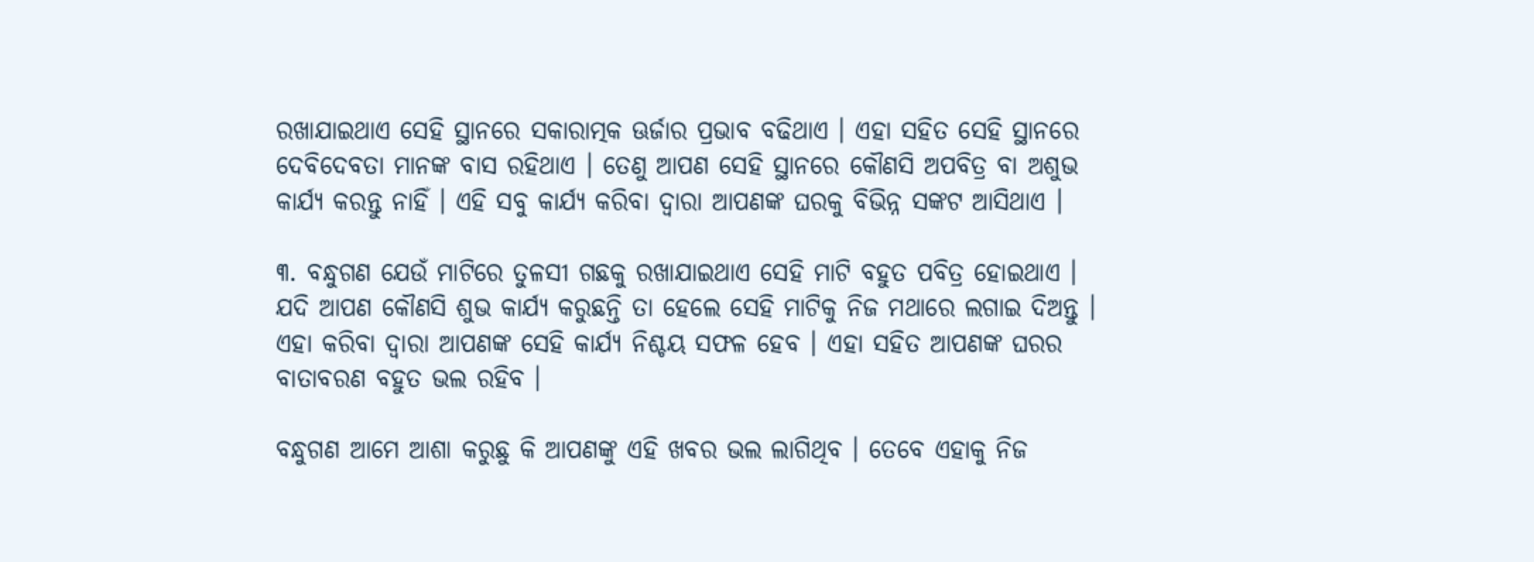ରଖାଯାଇଥାଏ ସେହି ସ୍ଥାନରେ ସକାରାତ୍ମକ ଊର୍ଜାର ପ୍ରଭାବ ବଢିଥାଏ । ଏହା ସହିତ ସେହି ସ୍ଥାନରେ ଦେବିଦେବତା ମାନଙ୍କ ବାସ ରହିଥାଏ । ତେଣୁ ଆପଣ ସେହି ସ୍ଥାନରେ କୌଣସି ଅପବିତ୍ର ବା ଅଶୁଭ କାର୍ଯ୍ୟ କରନ୍ତୁ ନାହିଁ । ଏହି ସବୁ କାର୍ଯ୍ୟ କରିବା ଦ୍ଵାରା ଆପଣଙ୍କ ଘରକୁ ବିଭିନ୍ନ ସଙ୍କଟ ଆସିଥାଏ ।

୩. ବନ୍ଧୁଗଣ ଯେଉଁ ମାଟିରେ ତୁଳସୀ ଗଛକୁ ରଖାଯାଇଥାଏ ସେହି ମାଟି ବହୁତ ପବିତ୍ର ହୋଇଥାଏ । ଯଦି ଆପଣ କୌଣସି ଶୁଭ କାର୍ଯ୍ୟ କରୁଛନ୍ତି ତା ହେଲେ ସେହି ମାଟିକୁ ନିଜ ମଥାରେ ଲଗାଇ ଦିଅନ୍ତୁ । ଏହା କରିବା ଦ୍ଵାରା ଆପଣଙ୍କ ସେହି କାର୍ଯ୍ୟ ନିଶ୍ଚୟ ସଫଳ ହେବ । ଏହା ସହିତ ଆପଣଙ୍କ ଘରର ବାତାବରଣ ବହୁତ ଭଲ ରହିବ ।

ବନ୍ଧୁଗଣ ଆମେ ଆଶା କରୁଛୁ କି ଆପଣଙ୍କୁ ଏହି ଖବର ଭଲ ଲାଗିଥିବ । ତେବେ ଏହାକୁ ନିଜ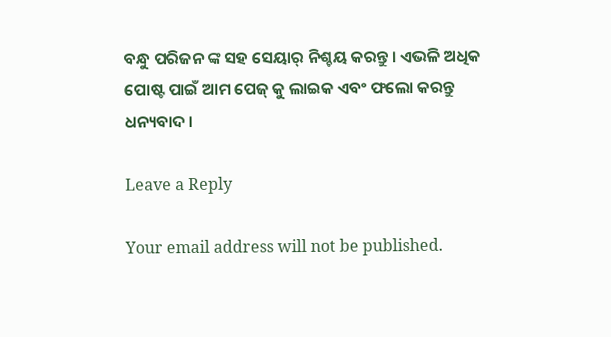ବନ୍ଧୁ ପରିଜନ ଙ୍କ ସହ ସେୟାର୍ ନିଶ୍ଚୟ କରନ୍ତୁ । ଏଭଳି ଅଧିକ ପୋଷ୍ଟ ପାଇଁ ଆମ ପେଜ୍ କୁ ଲାଇକ ଏବଂ ଫଲୋ କରନ୍ତୁ ଧନ୍ୟବାଦ ।

Leave a Reply

Your email address will not be published.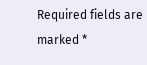Required fields are marked *